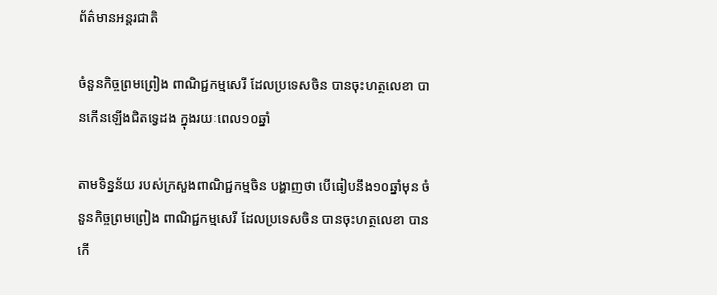ព័ត៌មានអន្តរជាតិ

ចំនួនកិច្ចព្រមព្រៀង ពាណិជ្ជកម្មសេរី ដែលប្រទេសចិន បានចុះហត្ថលេខា បានកើនឡើងជិតទ្វេដង ក្នុងរយៈពេល១០ឆ្នាំ

តាមទិន្នន័យ របស់ក្រសួងពាណិជ្ជកម្មចិន បង្ហាញថា បើធៀបនឹង១០ឆ្នាំមុន ចំនួនកិច្ចព្រមព្រៀង ពាណិជ្ជកម្មសេរី ដែលប្រទេសចិន បានចុះហត្ថលេខា បានកើ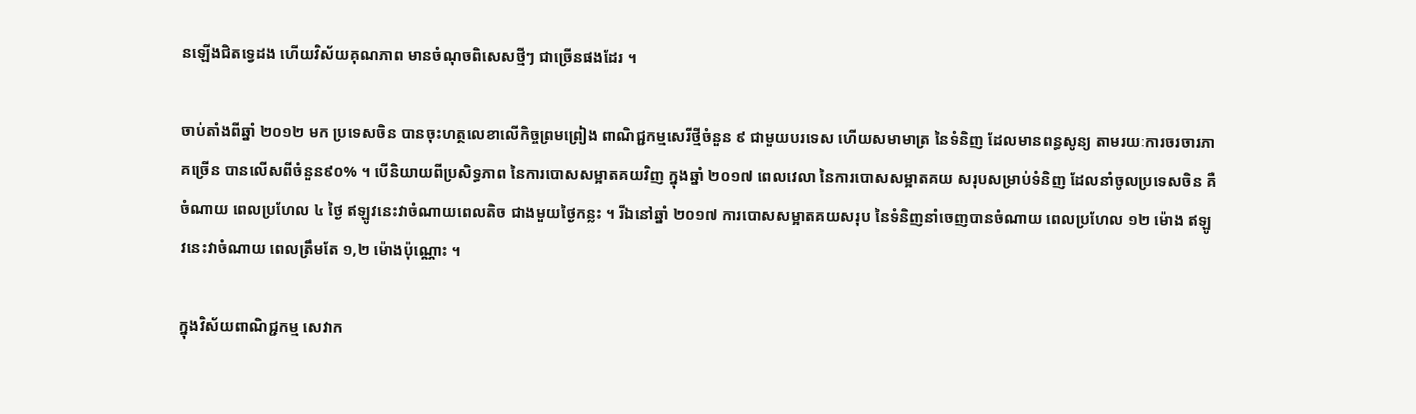នឡើងជិតទ្វេដង ហើយវិស័យគុណភាព មានចំណុចពិសេសថ្មីៗ ជាច្រើនផងដែរ ។

ចាប់តាំងពីឆ្នាំ ២០១២ មក ប្រទេសចិន បានចុះហត្ថលេខាលើកិច្ចព្រមព្រៀង ពាណិជ្ជកម្មសេរីថ្មីចំនួន ៩ ជាមួយបរទេស ហើយសមាមាត្រ នៃទំនិញ ដែលមានពន្ធសូន្យ តាមរយៈការចរចារភាគច្រើន បានលើសពីចំនួន៩០% ។ បើនិយាយពីប្រសិទ្ធភាព នៃការបោសសម្អាតគយវិញ ក្នុងឆ្នាំ ២០១៧ ពេលវេលា នៃការបោសសម្អាតគយ សរុបសម្រាប់ទំនិញ ដែលនាំចូលប្រទេសចិន គឺចំណាយ ពេលប្រហែល ៤ ថ្ងៃ ឥឡូវនេះវាចំណាយពេលតិច ជាងមួយថ្ងៃកន្លះ ។ រីឯនៅឆ្នាំ ២០១៧ ការបោសសម្អាតគយសរុប នៃទំនិញនាំចេញបានចំណាយ ពេលប្រហែល ១២ ម៉ោង ឥឡូវនេះវាចំណាយ ពេលត្រឹមតែ ១,២ ម៉ោងប៉ុណ្ណោះ ។

ក្នុងវិស័យពាណិជ្ជកម្ម សេវាក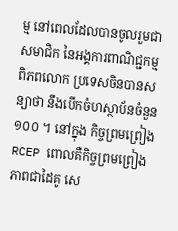ម្ម នៅពេលដែលបានចូលរួមជាសមាជិក នៃអង្គការពាណិជ្ជកម្មពិភពលោក ប្រទេសចិនបានសន្យាថា នឹងបើកចំហស្ថាប័នចំនួន ១០០ ។ នៅក្នុង កិច្ចព្រមព្រៀងRCEP ពោលគឺកិច្ចព្រមព្រៀងភាពជាដៃគូ សេ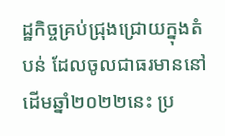ដ្ឋកិច្ចគ្រប់ជ្រុងជ្រោយក្នុងតំបន់ ដែលចូលជាធរមាននៅដើមឆ្នាំ២០២២នេះ ប្រ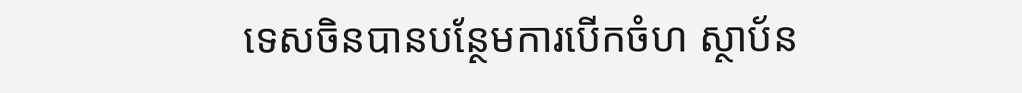ទេសចិនបានបន្ថែមការបើកចំហ ស្ថាប័ន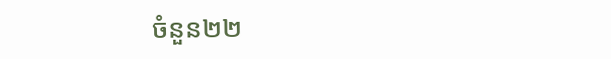ចំនួន២២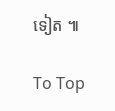ទៀត ៕

To Top